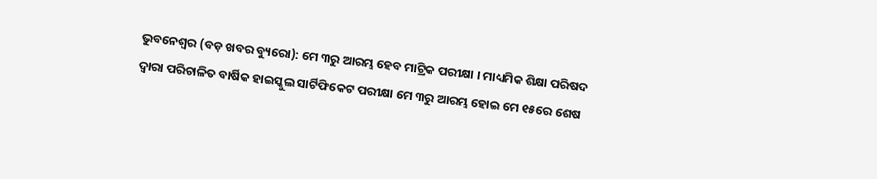ଭୁବନେଶ୍ୱର (ବଡ଼ ଖବର ବ୍ୟୁରୋ): ମେ ୩ରୁ ଆରମ୍ଭ ହେବ ମାଟ୍ରିକ ପରୀକ୍ଷା । ମାଧ୍ୟମିକ ଶିକ୍ଷା ପରିଷଦ ଦ୍ୱାରା ପରିଚାଳିତ ବାର୍ଷିକ ହାଇସ୍କୁଲ ସାର୍ଟିଫିକେଟ ପରୀକ୍ଷା ମେ ୩ରୁ ଆରମ୍ଭ ହୋଇ ମେ ୧୫ରେ ଶେଷ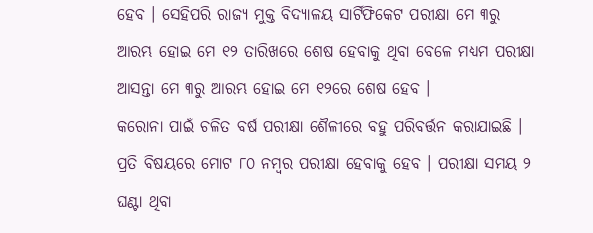ହେବ । ସେହିପରି ରାଜ୍ୟ ମୁକ୍ତ ବିଦ୍ୟାଳୟ ସାର୍ଟିଫିକେଟ ପରୀକ୍ଷା ମେ ୩ରୁ ଆରମ୍ଭ ହୋଇ ମେ ୧୨ ତାରିଖରେ ଶେଷ ହେବାକୁ ଥିବା ବେଳେ ମଧ୍ୟମ ପରୀକ୍ଷା ଆସନ୍ତା ମେ ୩ରୁ ଆରମ୍ଭ ହୋଇ ମେ ୧୨ରେ ଶେଷ ହେବ ।
କରୋନା ପାଇଁ ଚଳିତ ବର୍ଷ ପରୀକ୍ଷା ଶୈଳୀରେ ବହୁ ପରିବର୍ତ୍ତନ କରାଯାଇଛି । ପ୍ରତି ବିଷୟରେ ମୋଟ ୮୦ ନମ୍ବର ପରୀକ୍ଷା ହେବାକୁ ହେବ । ପରୀକ୍ଷା ସମୟ ୨ ଘଣ୍ଟା ଥିବା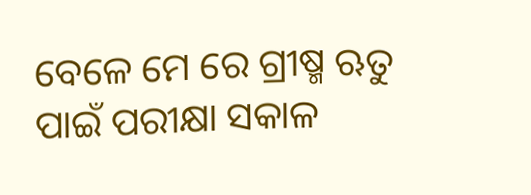ବେଳେ ମେ ରେ ଗ୍ରୀଷ୍ମ ଋତୁ ପାଇଁ ପରୀକ୍ଷା ସକାଳ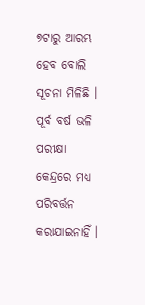୭ଟାରୁ ଆରମ୍ଭ ହେବ ବୋଲି ସୂଚନା ମିଳିଛି । ପୂର୍ବ ବର୍ଷ ଭଳି ପରୀକ୍ଷା କେନ୍ଦ୍ରରେ ମଧ୍ୟ ପରିବର୍ତ୍ତନ କରାଯାଇନାହିଁ ।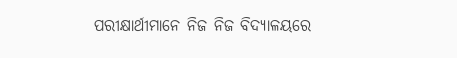ପରୀକ୍ଷାର୍ଥୀମାନେ ନିଜ ନିଜ ବିଦ୍ୟାଳୟରେ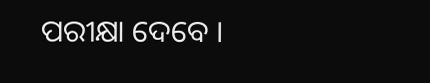ପରୀକ୍ଷା ଦେବେ ।